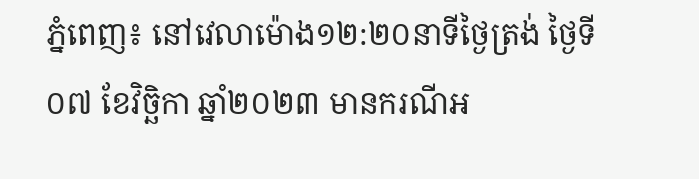ភ្នំពេញ៖ នៅវេលាម៉ោង១២:២០នាទីថ្ងៃត្រង់ ថ្ងៃទី០៧ ខែវិច្ឆិកា ឆ្នាំ២០២៣ មានករណីអ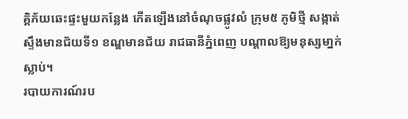គ្គិភ័យឆេះផ្ទះមួយកន្លែង កើតឡើងនៅចំណុចផ្លូវលំ ក្រុម៥ ភូមិថ្មី សង្កាត់ស្ទឹងមានជ័យទី១ ខណ្ឌមានជ័យ រាជធានីភ្នំពេញ បណ្តាលឱ្យមនុស្សមា្នក់ស្លាប់។
របាយការណ៍រប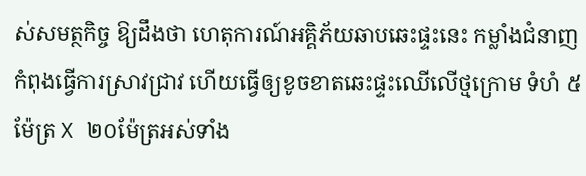ស់សមត្ថកិច្ច ឱ្យដឹងថា ហេតុការណ៍អគ្គិភ័យឆាបឆេះផ្ទះនេះ កម្លាំងជំនាញកំពុងធ្វើការស្រាវជ្រាវ ហើយធ្វើឲ្យខូចខាតឆេះផ្ទះឈើលើថ្មក្រោម ទំហំ ៥ម៉ែត្រ X ២០ម៉ែត្រអស់ទាំង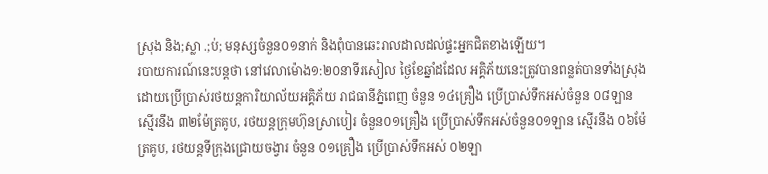ស្រុង និង;ស្លា .;ប់; មនុស្សចំនួន០១នាក់ និងពុំបានឆេះរាលដាលដល់ផ្ទះអ្នកជិតខាងឡើយ។
របាយការណ៍នេះបន្តថា នៅវេលាម៉ោង១:២០នាទីរសៀល ថ្ងៃខែឆ្នាំដដែល អគ្គិភ័យនេះត្រូវបានពន្លត់បានទាំងស្រុង ដោយប្រើប្រាស់រថយន្តការិយាល័យអគ្គិភ័យ រាជធានីភ្នំពេញ ចំនួន ១៤គ្រឿង ប្រេីប្រាស់ទឹកអស់ចំនួន ០៨ឡាន ស្មើរនឹង ៣២ម៉ែត្រគូប, រថយន្តក្រុមហ៊ុនស្រាបៀរ ចំនួន០១គ្រឿង ប្រើប្រាស់ទឹកអស់ចំនួន០១ឡាន សើ្មរនឹង ០៦ម៉ែត្រគូប, រថយន្តទីក្រុងជ្រោយចង្វារ ចំនួន ០១គ្រឿង ប្រេីប្រាស់ទឹកអស់ ០២ឡា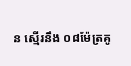ន ស្មេីរនឹង ០៨ម៉ែត្រគូ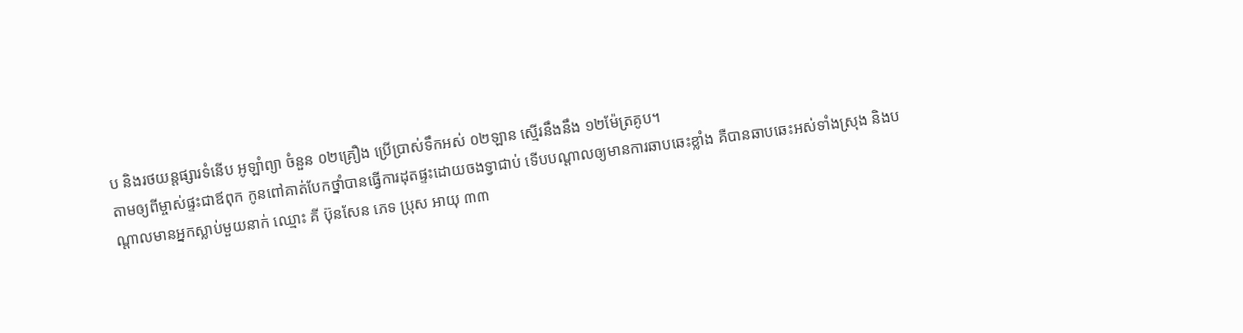ប និងរថយន្តផ្សារទំនេីប អូឡាំព្យា ចំនួន ០២គ្រឿង ប្រេីប្រាស់ទឹកអស់ ០២ឡាន ស្មេីរនឹងនឹង ១២ម៉ែត្រគូប។
តាមឲ្យពីម្ចាស់ផ្ទះជាឪពុក កូនពៅគាត់បែកថ្នាំបានធ្វើការដុតផ្ទះដោយចងទ្វាជាប់ ទើបបណ្តាលឲ្យមានការឆាបឆេះខ្លាំង គឺបានឆាបឆេះអស់ទាំងស្រុង និងបណ្តាលមានអ្នកស្លាប់មួយនាក់ ឈ្មោះ គី ប៊ុនសែន ភេទ ប្រុស អាយុ ៣៣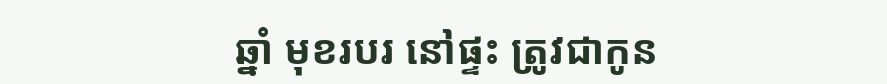ឆ្នាំ មុខរបរ នៅផ្ទះ ត្រូវជាកូន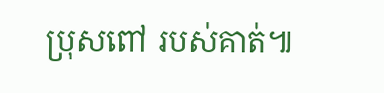ប្រុសពៅ របស់គាត់៕